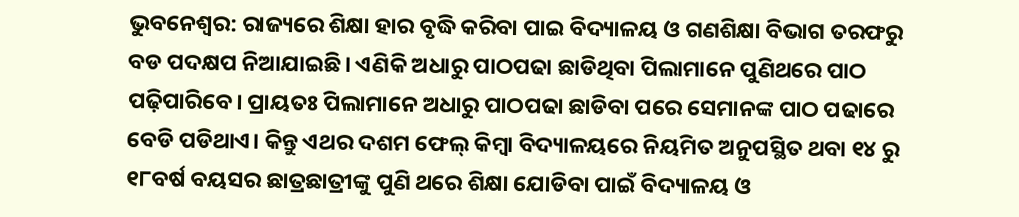ଭୁବନେଶ୍ବର: ରାଜ୍ୟରେ ଶିକ୍ଷା ହାର ବୃଦ୍ଧି କରିବା ପାଇ ବିଦ୍ୟାଳୟ ଓ ଗଣଶିକ୍ଷା ବିଭାଗ ତରଫରୁ ବଡ ପଦକ୍ଷପ ନିଆଯାଇଛି। ଏଣିକି ଅଧାରୁ ପାଠପଢା ଛାଡିଥିବା ପିଲାମାନେ ପୁଣିଥରେ ପାଠ ପଢ଼ିପାରିବେ। ପ୍ରାୟତଃ ପିଲାମାନେ ଅଧାରୁ ପାଠପଢା ଛାଡିବା ପରେ ସେମାନଙ୍କ ପାଠ ପଢାରେ ବେଡି ପଡିଥାଏ। କିନ୍ତୁ ଏଥର ଦଶମ ଫେଲ୍ କିମ୍ବା ବିଦ୍ୟାଳୟରେ ନିୟମିତ ଅନୁପସ୍ଥିତ ଥବା ୧୪ ରୁ ୧୮ବର୍ଷ ବୟସର ଛାତ୍ରଛାତ୍ରୀଙ୍କୁ ପୁଣି ଥରେ ଶିକ୍ଷା ଯୋଡିବା ପାଇଁ ବିଦ୍ୟାଳୟ ଓ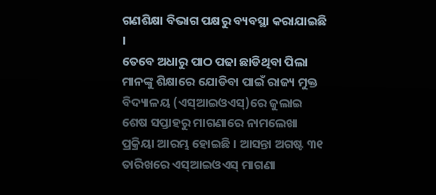ଗଣଶିକ୍ଷା ବିଭାଗ ପକ୍ଷରୁ ବ୍ୟବସ୍ଥା କରାଯାଇଛି ।
ତେବେ ଅଧାରୁ ପାଠ ପଢା ଛାଡିଥିବା ପିଲା ମାନଙ୍କୁ ଶିକ୍ଷାରେ ଯୋଡିବା ପାଇଁ ରାଜ୍ୟ ମୁକ୍ତ ବିଦ୍ୟାଳୟ (ଏସ୍ଆଇଓଏସ୍)ରେ ଜୁଲାଇ ଶେଷ ସପ୍ତାହରୁ ମାଗଣାରେ ନାମଲେଖା ପ୍ରକ୍ରିୟା ଆରମ୍ଭ ହୋଇଛି । ଆସନ୍ତା ଅଗଷ୍ଟ ୩୧ ତାରିଖରେ ଏସ୍ଆଇଓଏସ୍ ମାଗଣା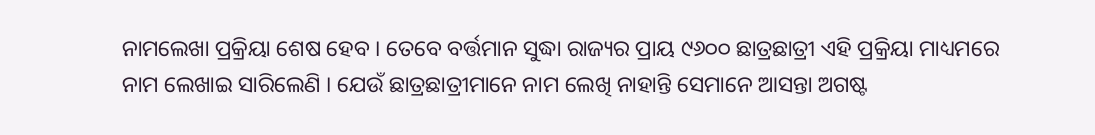ନାମଲେଖା ପ୍ରକ୍ରିୟା ଶେଷ ହେବ । ତେବେ ବର୍ତ୍ତମାନ ସୁଦ୍ଧା ରାଜ୍ୟର ପ୍ରାୟ ୯୬୦୦ ଛାତ୍ରଛାତ୍ରୀ ଏହି ପ୍ରକ୍ରିୟା ମାଧ୍ୟମରେ ନାମ ଲେଖାଇ ସାରିଲେଣି । ଯେଉଁ ଛାତ୍ରଛାତ୍ରୀମାନେ ନାମ ଲେଖି ନାହାନ୍ତି ସେମାନେ ଆସନ୍ତା ଅଗଷ୍ଟ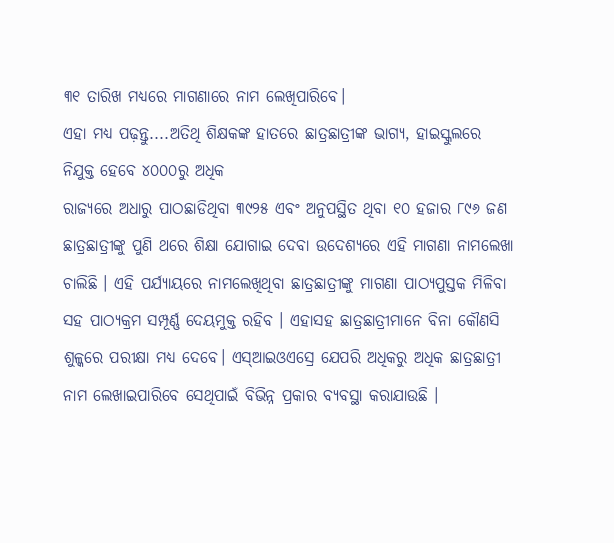୩୧ ତାରିଖ ମଧ୍ୟରେ ମାଗଣାରେ ନାମ ଲେଖିପାରିବେ।
ଏହା ମଧ୍ୟ ପଢ଼ନ୍ତୁ....ଅତିଥି ଶିକ୍ଷକଙ୍କ ହାତରେ ଛାତ୍ରଛାତ୍ରୀଙ୍କ ଭାଗ୍ୟ, ହାଇସ୍କୁଲରେ ନିଯୁକ୍ତ ହେବେ ୪୦୦୦ରୁ ଅଧିକ
ରାଜ୍ୟରେ ଅଧାରୁ ପାଠଛାଡିଥିବା ୩୯୨୫ ଏବଂ ଅନୁପସ୍ଥିତ ଥିବା ୧୦ ହଜାର ୮୯୬ ଜଣ ଛାତ୍ରଛାତ୍ରୀଙ୍କୁ ପୁଣି ଥରେ ଶିକ୍ଷା ଯୋଗାଇ ଦେବା ଉଦେଶ୍ୟରେ ଏହି ମାଗଣା ନାମଲେଖା ଚାଲିଛି । ଏହି ପର୍ଯ୍ୟାୟରେ ନାମଲେଖିଥିବା ଛାତ୍ରଛାତ୍ରୀଙ୍କୁ ମାଗଣା ପାଠ୍ୟପୁସ୍ତକ ମିଳିବା ସହ ପାଠ୍ୟକ୍ରମ ସମ୍ପୂର୍ଣ୍ଣ ଦେୟମୁକ୍ତ ରହିବ । ଏହାସହ ଛାତ୍ରଛାତ୍ରୀମାନେ ବିନା କୌଣସି ଶୁଳ୍କରେ ପରୀକ୍ଷା ମଧ୍ୟ ଦେବେ। ଏସ୍ଆଇଓଏସ୍ରେ ଯେପରି ଅଧିକରୁ ଅଧିକ ଛାତ୍ରଛାତ୍ରୀ ନାମ ଲେଖାଇପାରିବେ ସେଥିପାଇଁ ବିଭିନ୍ନ ପ୍ରକାର ବ୍ୟବସ୍ଥା କରାଯାଉଛି ।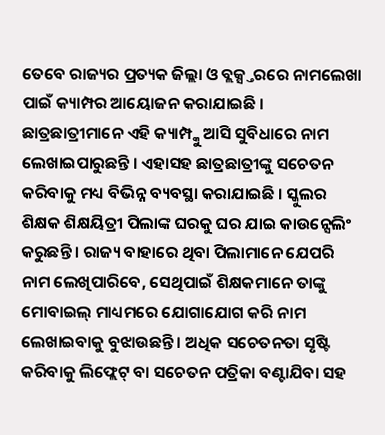ତେବେ ରାଜ୍ୟର ପ୍ରତ୍ୟକ ଜିଲ୍ଲା ଓ ବ୍ଲକ୍ସ୍ତରରେ ନାମଲେଖା ପାଇଁ କ୍ୟାମ୍ପର ଆୟୋଜନ କରାଯାଇଛି । ଛାତ୍ରଛାତ୍ରୀମାନେ ଏହି କ୍ୟାମ୍ପ୍କୁ ଆସି ସୁବିଧାରେ ନାମ ଲେଖାଇପାରୁଛନ୍ତି । ଏହାସହ ଛାତ୍ରଛାତ୍ରୀଙ୍କୁ ସଚେତନ କରିବାକୁ ମଧ୍ୟ ବିଭିନ୍ନ ବ୍ୟବସ୍ଥା କରାଯାଇଛି । ସ୍କୁଲର ଶିକ୍ଷକ ଶିକ୍ଷୟିତ୍ରୀ ପିଲାଙ୍କ ଘରକୁ ଘର ଯାଇ କାଉନ୍ସେଲିଂ କରୁଛନ୍ତି । ରାଜ୍ୟ ବାହାରେ ଥିବା ପିଲାମାନେ ଯେପରି ନାମ ଲେଖିପାରିବେ, ସେଥିପାଇଁ ଶିକ୍ଷକମାନେ ତାଙ୍କୁ ମୋବାଇଲ୍ ମାଧ୍ୟମରେ ଯୋଗାଯୋଗ କରି ନାମ ଲେଖାଇବାକୁ ବୁଝାଉଛନ୍ତି । ଅଧିକ ସଚେତନତା ସୃଷ୍ଟି କରିବାକୁ ଲିଫ୍ଲେଟ୍ ବା ସଚେତନ ପତ୍ରିକା ବଣ୍ଟାଯିବା ସହ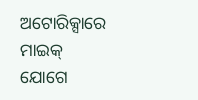ଅଟୋରିକ୍ସାରେ ମାଇକ୍ ଯୋଗେ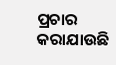ପ୍ରଚାର କରାଯାଉଛି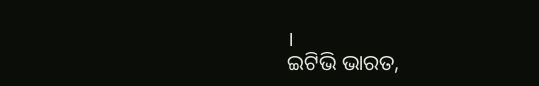।
ଇଟିଭି ଭାରତ,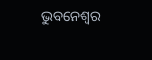ଭୁବନେଶ୍ବର